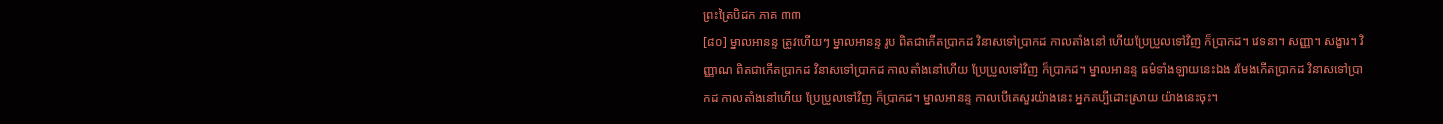ព្រះត្រៃបិដក ភាគ ៣៣
[៨០] ម្នាលអានន្ទ ត្រូវហើយៗ ម្នាលអានន្ទ រូប ពិតជាកើតប្រាកដ វិនាសទៅប្រាកដ កាលតាំងនៅ ហើយប្រែប្រួលទៅវិញ ក៏ប្រាកដ។ វេទនា។ សញ្ញា។ សង្ខារ។ វិញ្ញាណ ពិតជាកើតប្រាកដ វិនាសទៅប្រាកដ កាលតាំងនៅហើយ ប្រែប្រួលទៅវិញ ក៏ប្រាកដ។ ម្នាលអានន្ទ ធម៌ទាំងឡាយនេះឯង រមែងកើតប្រាកដ វិនាសទៅប្រាកដ កាលតាំងនៅហើយ ប្រែប្រួលទៅវិញ ក៏ប្រាកដ។ ម្នាលអានន្ទ កាលបើគេសួរយ៉ាងនេះ អ្នកគប្បីដោះស្រាយ យ៉ាងនេះចុះ។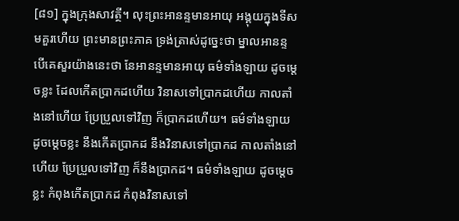[៨១] ក្នុងក្រុងសាវត្ថី។ លុះព្រះអានន្ទមានអាយុ អង្គុយក្នុងទីសមគួរហើយ ព្រះមានព្រះភាគ ទ្រង់ត្រាស់ដូច្នេះថា ម្នាលអានន្ទ បើគេសួរយ៉ាងនេះថា នែអានន្ទមានអាយុ ធម៌ទាំងឡាយ ដូចម្តេចខ្លះ ដែលកើតប្រាកដហើយ វិនាសទៅប្រាកដហើយ កាលតាំងនៅហើយ ប្រែប្រួលទៅវិញ ក៏ប្រាកដហើយ។ ធម៌ទាំងឡាយ ដូចម្តេចខ្លះ នឹងកើតប្រាកដ នឹងវិនាសទៅប្រាកដ កាលតាំងនៅហើយ ប្រែប្រួលទៅវិញ ក៏នឹងប្រាកដ។ ធម៌ទាំងឡាយ ដូចម្តេចខ្លះ កំពុងកើតប្រាកដ កំពុងវិនាសទៅ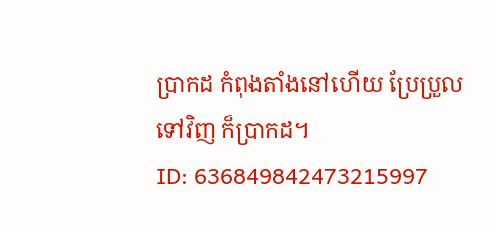ប្រាកដ កំពុងតាំងនៅហើយ ប្រែប្រួលទៅវិញ ក៏ប្រាកដ។
ID: 636849842473215997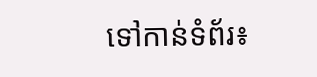ទៅកាន់ទំព័រ៖